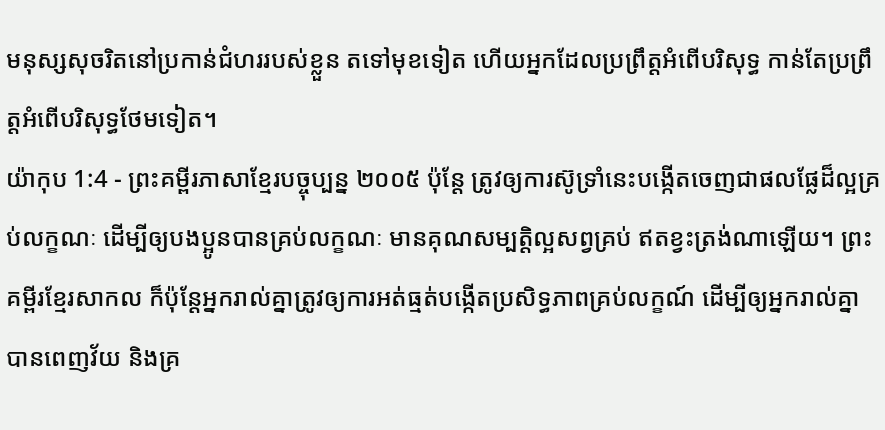មនុស្សសុចរិតនៅប្រកាន់ជំហររបស់ខ្លួន តទៅមុខទៀត ហើយអ្នកដែលប្រព្រឹត្តអំពើបរិសុទ្ធ កាន់តែប្រព្រឹត្តអំពើបរិសុទ្ធថែមទៀត។
យ៉ាកុប 1:4 - ព្រះគម្ពីរភាសាខ្មែរបច្ចុប្បន្ន ២០០៥ ប៉ុន្តែ ត្រូវឲ្យការស៊ូទ្រាំនេះបង្កើតចេញជាផលផ្លែដ៏ល្អគ្រប់លក្ខណៈ ដើម្បីឲ្យបងប្អូនបានគ្រប់លក្ខណៈ មានគុណសម្បត្តិល្អសព្វគ្រប់ ឥតខ្វះត្រង់ណាឡើយ។ ព្រះគម្ពីរខ្មែរសាកល ក៏ប៉ុន្តែអ្នករាល់គ្នាត្រូវឲ្យការអត់ធ្មត់បង្កើតប្រសិទ្ធភាពគ្រប់លក្ខណ៍ ដើម្បីឲ្យអ្នករាល់គ្នាបានពេញវ័យ និងគ្រ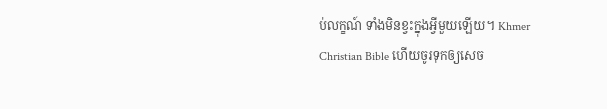ប់លក្ខណ៍ ទាំងមិនខ្វះក្នុងអ្វីមួយឡើយ។ Khmer Christian Bible ហើយចូរទុកឲ្យសេច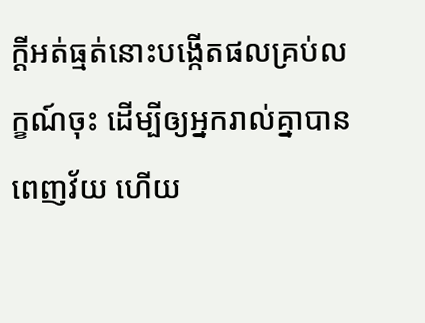ក្ដីអត់ធ្មត់នោះបង្កើតផលគ្រប់លក្ខណ៍ចុះ ដើម្បីឲ្យអ្នករាល់គ្នាបានពេញវ័យ ហើយ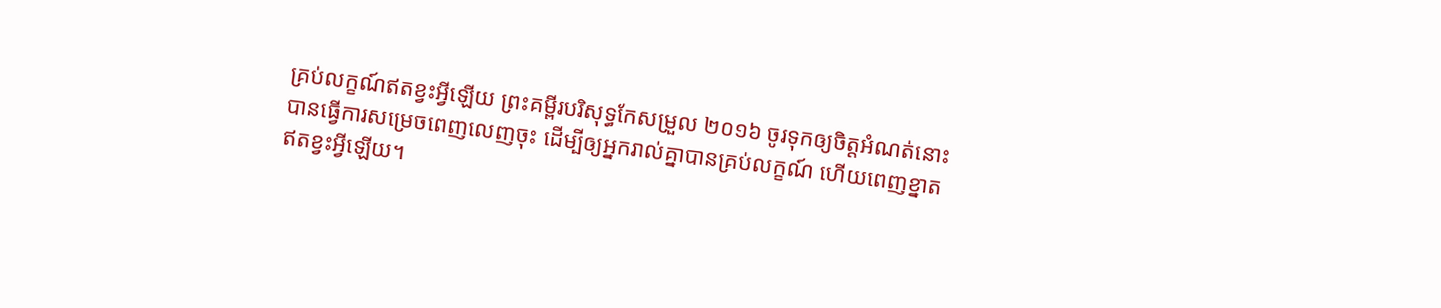គ្រប់លក្ខណ៍ឥតខ្វះអ្វីឡើយ ព្រះគម្ពីរបរិសុទ្ធកែសម្រួល ២០១៦ ចូរទុកឲ្យចិត្តអំណត់នោះ បានធ្វើការសម្រេចពេញលេញចុះ ដើម្បីឲ្យអ្នករាល់គ្នាបានគ្រប់លក្ខណ៍ ហើយពេញខ្នាតឥតខ្វះអ្វីឡើយ។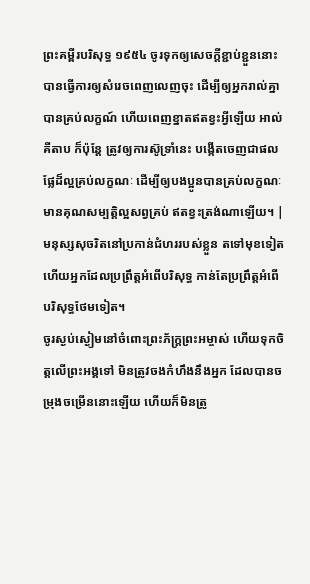ព្រះគម្ពីរបរិសុទ្ធ ១៩៥៤ ចូរទុកឲ្យសេចក្ដីខ្ជាប់ខ្ជួននោះ បានធ្វើការឲ្យសំរេចពេញលេញចុះ ដើម្បីឲ្យអ្នករាល់គ្នាបានគ្រប់លក្ខណ៍ ហើយពេញខ្នាតឥតខ្វះអ្វីឡើយ អាល់គីតាប ក៏ប៉ុន្ដែ ត្រូវឲ្យការស៊ូទ្រាំនេះ បង្កើតចេញជាផលផ្លែដ៏ល្អគ្រប់លក្ខណៈ ដើម្បីឲ្យបងប្អូនបានគ្រប់លក្ខណៈ មានគុណសម្បត្តិល្អសព្វគ្រប់ ឥតខ្វះត្រង់ណាឡើយ។ |
មនុស្សសុចរិតនៅប្រកាន់ជំហររបស់ខ្លួន តទៅមុខទៀត ហើយអ្នកដែលប្រព្រឹត្តអំពើបរិសុទ្ធ កាន់តែប្រព្រឹត្តអំពើបរិសុទ្ធថែមទៀត។
ចូរស្ងប់ស្ងៀមនៅចំពោះព្រះភ័ក្ត្រព្រះអម្ចាស់ ហើយទុកចិត្តលើព្រះអង្គទៅ មិនត្រូវចងកំហឹងនឹងអ្នក ដែលបានចម្រុងចម្រើននោះឡើយ ហើយក៏មិនត្រូ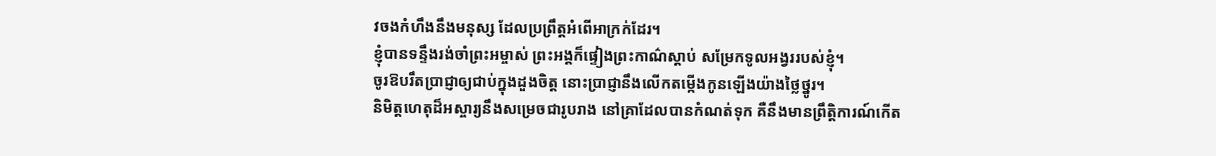វចងកំហឹងនឹងមនុស្ស ដែលប្រព្រឹត្តអំពើអាក្រក់ដែរ។
ខ្ញុំបានទន្ទឹងរង់ចាំព្រះអម្ចាស់ ព្រះអង្គក៏ផ្ទៀងព្រះកាណ៌ស្ដាប់ សម្រែកទូលអង្វររបស់ខ្ញុំ។
ចូរឱបរឹតប្រាជ្ញាឲ្យជាប់ក្នុងដួងចិត្ត នោះប្រាជ្ញានឹងលើកតម្កើងកូនឡើងយ៉ាងថ្លៃថ្នូរ។
និមិត្តហេតុដ៏អស្ចារ្យនឹងសម្រេចជារូបរាង នៅគ្រាដែលបានកំណត់ទុក គឺនឹងមានព្រឹត្តិការណ៍កើត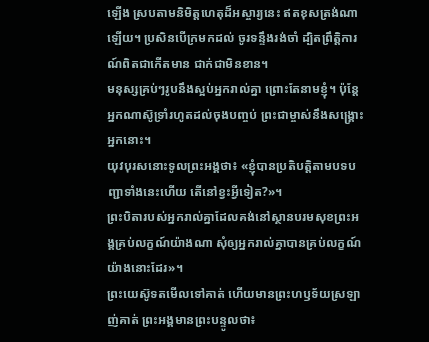ឡើង ស្របតាមនិមិត្តហេតុដ៏អស្ចារ្យនេះ ឥតខុសត្រង់ណាឡើយ។ ប្រសិនបើក្រមកដល់ ចូរទន្ទឹងរង់ចាំ ដ្បិតព្រឹត្តិការណ៍ពិតជាកើតមាន ជាក់ជាមិនខាន។
មនុស្សគ្រប់ៗរូបនឹងស្អប់អ្នករាល់គ្នា ព្រោះតែនាមខ្ញុំ។ ប៉ុន្តែ អ្នកណាស៊ូទ្រាំរហូតដល់ចុងបញ្ចប់ ព្រះជាម្ចាស់នឹងសង្គ្រោះអ្នកនោះ។
យុវបុរសនោះទូលព្រះអង្គថា៖ «ខ្ញុំបានប្រតិបត្តិតាមបទបញ្ជាទាំងនេះហើយ តើនៅខ្វះអ្វីទៀត?»។
ព្រះបិតារបស់អ្នករាល់គ្នាដែលគង់នៅស្ថានបរមសុខព្រះអង្គគ្រប់លក្ខណ៍យ៉ាងណា សុំឲ្យអ្នករាល់គ្នាបានគ្រប់លក្ខណ៍យ៉ាងនោះដែរ»។
ព្រះយេស៊ូទតមើលទៅគាត់ ហើយមានព្រះហឫទ័យស្រឡាញ់គាត់ ព្រះអង្គមានព្រះបន្ទូលថា៖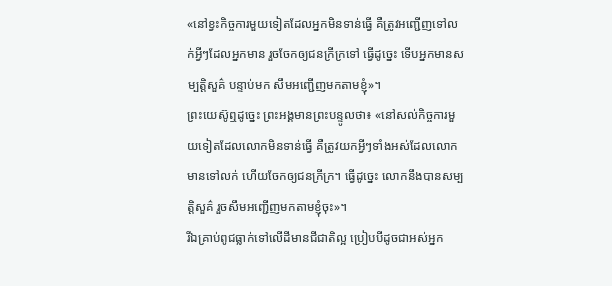«នៅខ្វះកិច្ចការមួយទៀតដែលអ្នកមិនទាន់ធ្វើ គឺត្រូវអញ្ជើញទៅលក់អ្វីៗដែលអ្នកមាន រួចចែកឲ្យជនក្រីក្រទៅ ធ្វើដូច្នេះ ទើបអ្នកមានសម្បត្តិសួគ៌ បន្ទាប់មក សឹមអញ្ជើញមកតាមខ្ញុំ»។
ព្រះយេស៊ូឮដូច្នេះ ព្រះអង្គមានព្រះបន្ទូលថា៖ «នៅសល់កិច្ចការមួយទៀតដែលលោកមិនទាន់ធ្វើ គឺត្រូវយកអ្វីៗទាំងអស់ដែលលោកមានទៅលក់ ហើយចែកឲ្យជនក្រីក្រ។ ធ្វើដូច្នេះ លោកនឹងបានសម្បត្តិសួគ៌ រួចសឹមអញ្ជើញមកតាមខ្ញុំចុះ»។
រីឯគ្រាប់ពូជធ្លាក់ទៅលើដីមានជីជាតិល្អ ប្រៀបបីដូចជាអស់អ្នក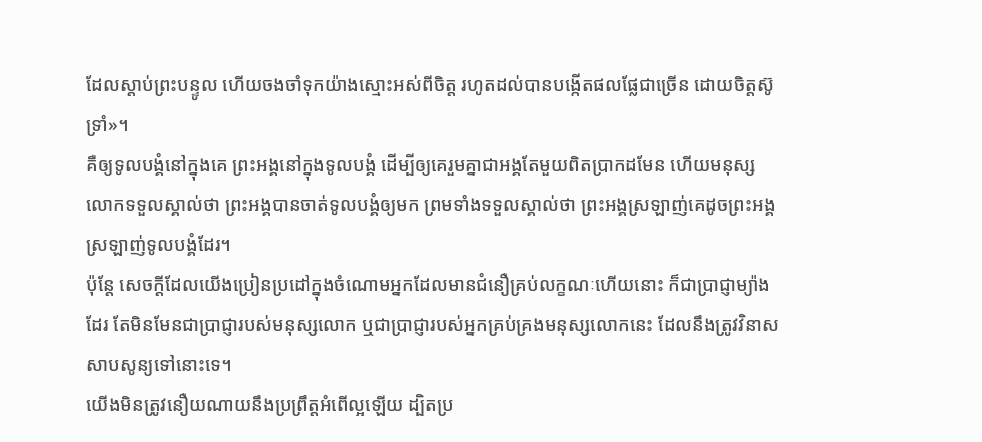ដែលស្ដាប់ព្រះបន្ទូល ហើយចងចាំទុកយ៉ាងស្មោះអស់ពីចិត្ត រហូតដល់បានបង្កើតផលផ្លែជាច្រើន ដោយចិត្តស៊ូទ្រាំ»។
គឺឲ្យទូលបង្គំនៅក្នុងគេ ព្រះអង្គនៅក្នុងទូលបង្គំ ដើម្បីឲ្យគេរួមគ្នាជាអង្គតែមួយពិតប្រាកដមែន ហើយមនុស្សលោកទទួលស្គាល់ថា ព្រះអង្គបានចាត់ទូលបង្គំឲ្យមក ព្រមទាំងទទួលស្គាល់ថា ព្រះអង្គស្រឡាញ់គេដូចព្រះអង្គស្រឡាញ់ទូលបង្គំដែរ។
ប៉ុន្តែ សេចក្ដីដែលយើងប្រៀនប្រដៅក្នុងចំណោមអ្នកដែលមានជំនឿគ្រប់លក្ខណៈហើយនោះ ក៏ជាប្រាជ្ញាម្យ៉ាងដែរ តែមិនមែនជាប្រាជ្ញារបស់មនុស្សលោក ឬជាប្រាជ្ញារបស់អ្នកគ្រប់គ្រងមនុស្សលោកនេះ ដែលនឹងត្រូវវិនាសសាបសូន្យទៅនោះទេ។
យើងមិនត្រូវនឿយណាយនឹងប្រព្រឹត្តអំពើល្អឡើយ ដ្បិតប្រ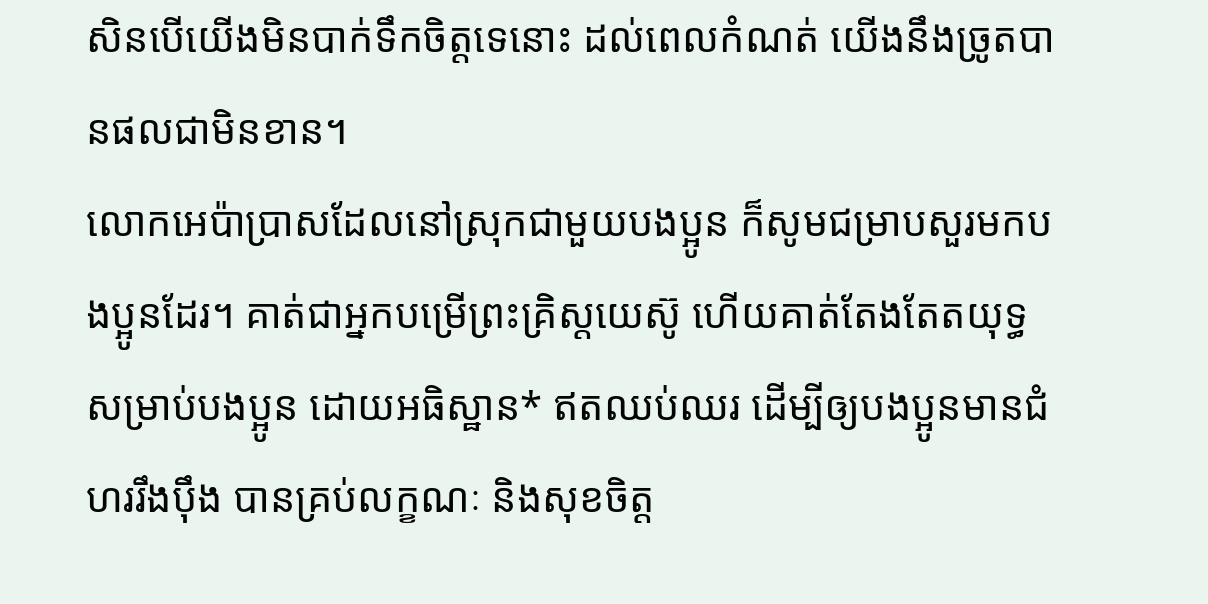សិនបើយើងមិនបាក់ទឹកចិត្តទេនោះ ដល់ពេលកំណត់ យើងនឹងច្រូតបានផលជាមិនខាន។
លោកអេប៉ាប្រាសដែលនៅស្រុកជាមួយបងប្អូន ក៏សូមជម្រាបសួរមកបងប្អូនដែរ។ គាត់ជាអ្នកបម្រើព្រះគ្រិស្តយេស៊ូ ហើយគាត់តែងតែតយុទ្ធសម្រាប់បងប្អូន ដោយអធិស្ឋាន* ឥតឈប់ឈរ ដើម្បីឲ្យបងប្អូនមានជំហររឹងប៉ឹង បានគ្រប់លក្ខណៈ និងសុខចិត្ត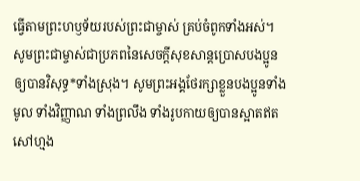ធ្វើតាមព្រះហឫទ័យរបស់ព្រះជាម្ចាស់ គ្រប់ចំពូកទាំងអស់។
សូមព្រះជាម្ចាស់ជាប្រភពនៃសេចក្ដីសុខសាន្តប្រោសបងប្អូនឲ្យបានវិសុទ្ធ*ទាំងស្រុង។ សូមព្រះអង្គថែរក្សាខ្លួនបងប្អូនទាំងមូល ទាំងវិញ្ញាណ ទាំងព្រលឹង ទាំងរូបកាយឲ្យបានស្អាតឥតសៅហ្មង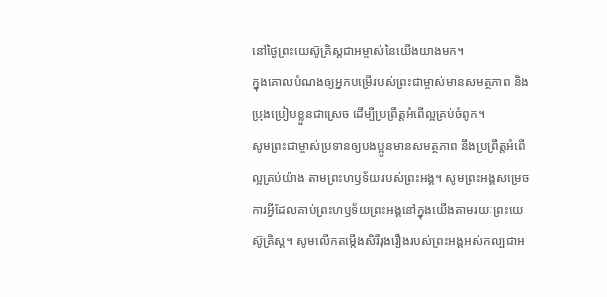នៅថ្ងៃព្រះយេស៊ូគ្រិស្តជាអម្ចាស់នៃយើងយាងមក។
ក្នុងគោលបំណងឲ្យអ្នកបម្រើរបស់ព្រះជាម្ចាស់មានសមត្ថភាព និងប្រុងប្រៀបខ្លួនជាស្រេច ដើម្បីប្រព្រឹត្តអំពើល្អគ្រប់ចំពូក។
សូមព្រះជាម្ចាស់ប្រទានឲ្យបងប្អូនមានសមត្ថភាព នឹងប្រព្រឹត្តអំពើល្អគ្រប់យ៉ាង តាមព្រះហឫទ័យរបស់ព្រះអង្គ។ សូមព្រះអង្គសម្រេចការអ្វីដែលគាប់ព្រះហឫទ័យព្រះអង្គនៅក្នុងយើងតាមរយៈព្រះយេស៊ូគ្រិស្ត។ សូមលើកតម្កើងសិរីរុងរឿងរបស់ព្រះអង្គអស់កល្បជាអ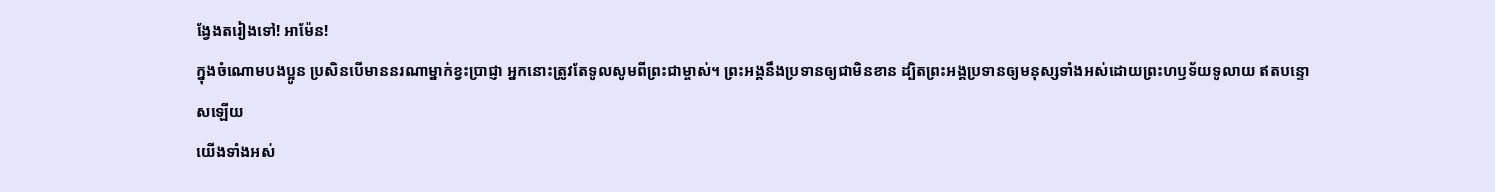ង្វែងតរៀងទៅ! អាម៉ែន!
ក្នុងចំណោមបងប្អូន ប្រសិនបើមាននរណាម្នាក់ខ្វះប្រាជ្ញា អ្នកនោះត្រូវតែទូលសូមពីព្រះជាម្ចាស់។ ព្រះអង្គនឹងប្រទានឲ្យជាមិនខាន ដ្បិតព្រះអង្គប្រទានឲ្យមនុស្សទាំងអស់ដោយព្រះហឫទ័យទូលាយ ឥតបន្ទោសឡើយ
យើងទាំងអស់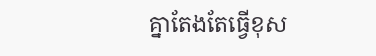គ្នាតែងតែធ្វើខុស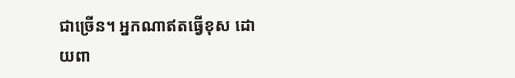ជាច្រើន។ អ្នកណាឥតធ្វើខុស ដោយពា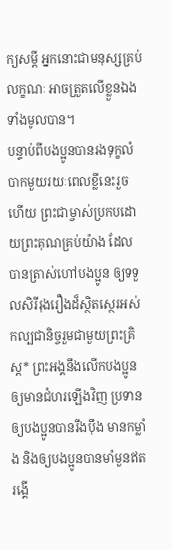ក្យសម្ដី អ្នកនោះជាមនុស្សគ្រប់លក្ខណៈ អាចត្រួតលើខ្លួនឯងទាំងមូលបាន។
បន្ទាប់ពីបងប្អូនបានរងទុក្ខលំបាកមួយរយៈពេលខ្លីនេះរួចហើយ ព្រះជាម្ចាស់ប្រកបដោយព្រះគុណគ្រប់យ៉ាង ដែលបានត្រាស់ហៅបងប្អូន ឲ្យទទួលសិរីរុងរឿងដ៏ស្ថិតស្ថេរអស់កល្បជានិច្ចរួមជាមួយព្រះគ្រិស្ត* ព្រះអង្គនឹងលើកបងប្អូនឲ្យមានជំហរឡើងវិញ ប្រទានឲ្យបងប្អូនបានរឹងប៉ឹង មានកម្លាំង និងឲ្យបងប្អូនបានមាំមួនឥតរង្គើ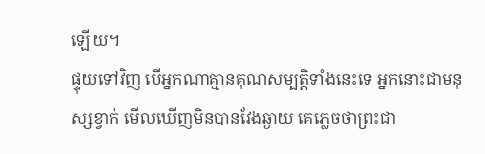ឡើយ។
ផ្ទុយទៅវិញ បើអ្នកណាគ្មានគុណសម្បត្តិទាំងនេះទេ អ្នកនោះជាមនុស្សខ្វាក់ មើលឃើញមិនបានវែងឆ្ងាយ គេភ្លេចថាព្រះជា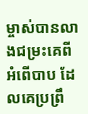ម្ចាស់បានលាងជម្រះគេពីអំពើបាប ដែលគេប្រព្រឹ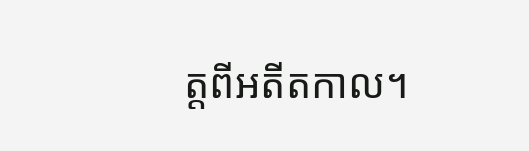ត្តពីអតីតកាល។